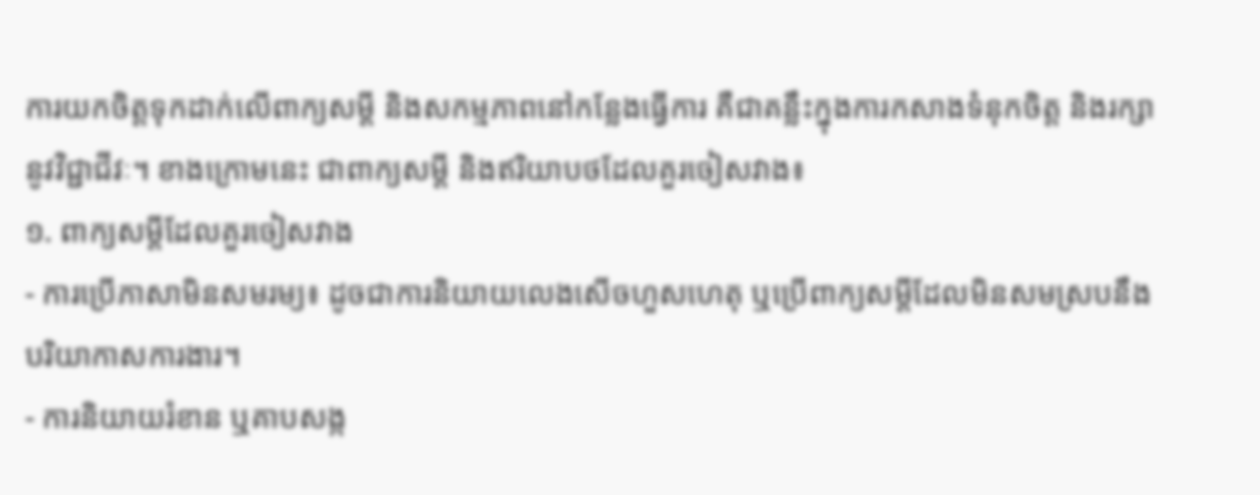ការយកចិត្តទុកដាក់លើពាក្យសម្ដី និងសកម្មភាពនៅកន្លែងធ្វើការ គឺជាគន្លឹះក្នុងការកសាងទំនុកចិត្ត និងរក្សានូវវិជ្ជាជីវៈ។ ខាងក្រោមនេះ ជាពាក្យសម្តី និងឥរិយាបថដែលគួរចៀសវាង៖
១. ពាក្យសម្តីដែលគួរចៀសវាង
- ការប្រើភាសាមិនសមរម្យ៖ ដូចជាការនិយាយលេងសើចហួសហេតុ ឬប្រើពាក្យសម្តីដែលមិនសមស្របនឹងបរិយាកាសការងារ។
- ការនិយាយរំខាន ឬគាបសង្ក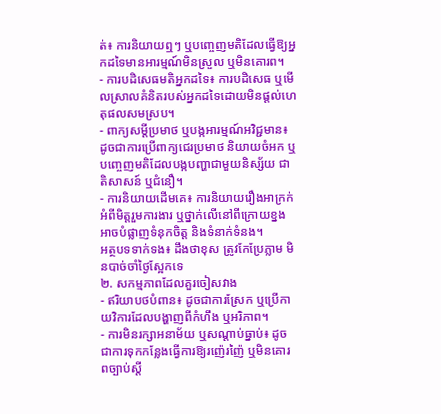ត់៖ ការនិយាយឮៗ ឬបញ្ចេញមតិដែលធ្វើឱ្យអ្នកដទៃមានអារម្មណ៍មិនស្រួល ឬមិនគោរព។
- ការបដិសេធមតិអ្នកដទៃ៖ ការបដិសេធ ឬមើលស្រាលគំនិតរបស់អ្នកដទៃដោយមិនផ្តល់ហេតុផលសមស្រប។
- ពាក្យសម្តីប្រមាថ ឬបង្កអារម្មណ៍អវិជ្ជមាន៖ ដូចជាការប្រើពាក្យជេរប្រមាថ និយាយចំអក ឬបញ្ចេញមតិដែលបង្កបញ្ហាជាមួយនិស្ស័យ ជាតិសាសន៍ ឬជំនឿ។
- ការនិយាយដើមគេ៖ ការនិយាយរឿងអាក្រក់អំពីមិត្តរួមការងារ ឬថ្នាក់លើនៅពីក្រោយខ្នងអាចបំផ្លាញទំនុកចិត្ត និងទំនាក់ទំនង។
អត្ថបទទាក់ទង៖ ដឹងថាខុស ត្រូវកែប្រែភ្លាម មិនបាច់ចាំថ្ងៃស្អែកទេ
២. សកម្មភាពដែលគួរចៀសវាង
- ឥរិយាបថបំពាន៖ ដូចជាការស្រែក ឬប្រើកាយវិការដែលបង្ហាញពីកំហឹង ឬអរិភាព។
- ការមិនរក្សាអនាម័យ ឬសណ្តាប់ធ្នាប់៖ ដូចជាការទុកកន្លែងធ្វើការឱ្យរញ៉េរញ៉ៃ ឬមិនគោរពច្បាប់ស្តី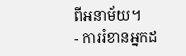ពីអនាម័យ។
- ការរំខានអ្នកដ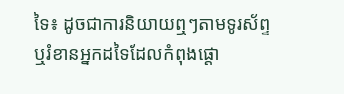ទៃ៖ ដូចជាការនិយាយឮៗតាមទូរស័ព្ទ ឬរំខានអ្នកដទៃដែលកំពុងផ្តោ